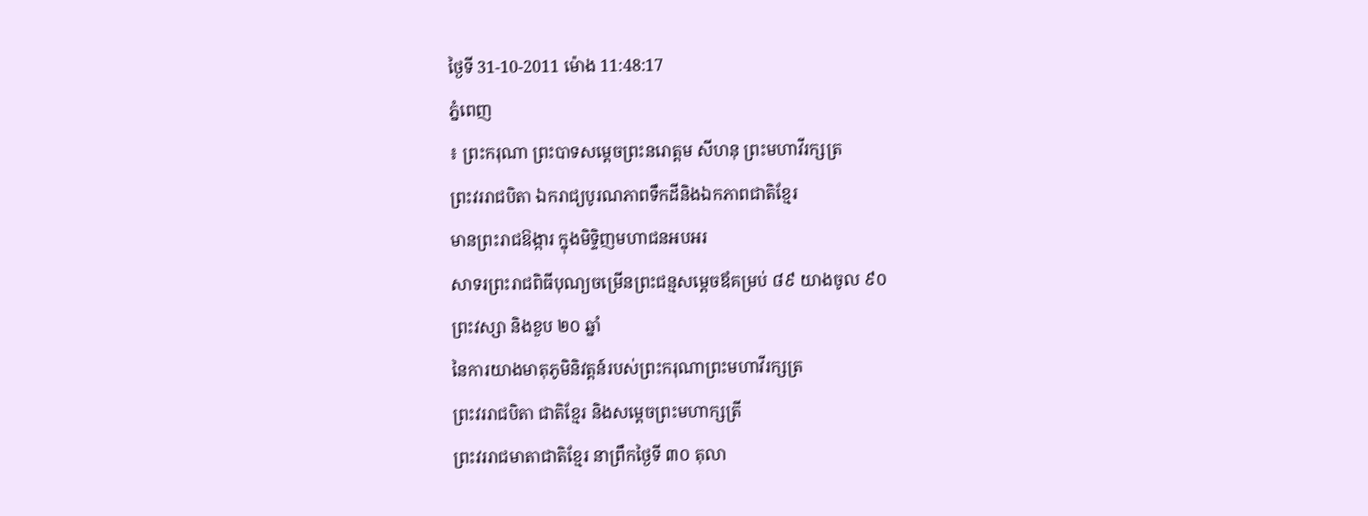ថ្ងៃទី 31-10-2011 ម៉ោង 11:48:17
ភ្នំពេញ
៖ ព្រះករុណា ព្រះបាទសម្តេចព្រះនរោត្តម សីហនុ ព្រះមហាវីរក្សត្រ
ព្រះវររាជបិតា ឯករាជ្យបូរណភាពទឹកដីនិងឯកភាពជាតិខ្មែរ
មានព្រះរាជឱង្ការ ក្នុងមិទិ្ទញមហាជនអបអរ
សាទរព្រះរាជពិធីបុណ្យចម្រើនព្រះជន្មសម្តេចឪគម្រប់ ៨៩ យាងចូល ៩០
ព្រះវស្សា និងខួប ២០ ឆ្នាំ
នៃការយាងមាតុភូមិនិវត្តន៍របស់ព្រះករុណាព្រះមហាវីរក្សត្រ
ព្រះវររាជបិតា ជាតិខ្មែរ និងសម្តេចព្រះមហាក្សត្រី
ព្រះវររាជមាតាជាតិខ្មែរ នាព្រឹកថ្ងៃទី ៣០ តុលា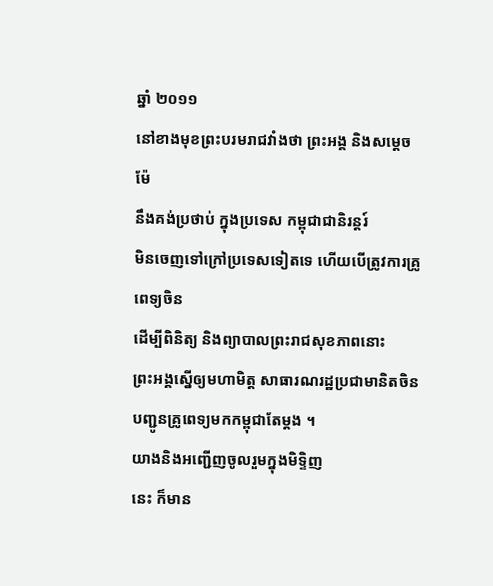ឆ្នាំ ២០១១
នៅខាងមុខព្រះបរមរាជវាំងថា ព្រះអង្គ និងសម្តេចម៉ែ
នឹងគង់ប្រថាប់ ក្នុងប្រទេស កម្ពុជាជានិរន្តរ៍
មិនចេញទៅក្រៅប្រទេសទៀតទេ ហើយបើត្រូវការគ្រូពេទ្យចិន
ដើម្បីពិនិត្យ និងព្យាបាលព្រះរាជសុខភាពនោះ
ព្រះអង្គស្នើឲ្យមហាមិត្ត សាធារណរដ្ឋប្រជាមានិតចិន
បញ្ជូនគ្រូពេទ្យមកកម្ពុជាតែម្តង ។
យាងនិងអញ្ជើញចូលរួមក្នុងមិទ្ទិញ
នេះ ក៏មាន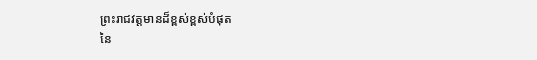ព្រះរាជវត្តមានដ៏ខ្ពស់ខ្ពស់បំផុត
នៃ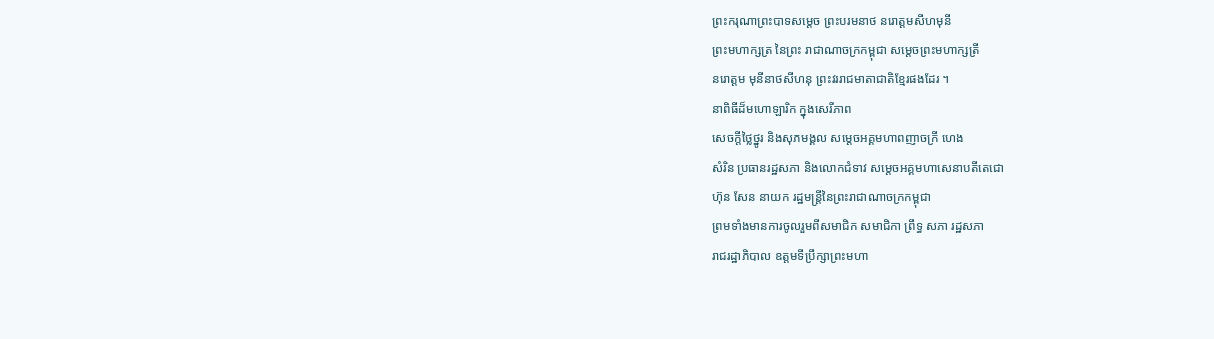ព្រះករុណាព្រះបាទសម្តេច ព្រះបរមនាថ នរោត្តមសីហមុនី
ព្រះមហាក្សត្រ នៃព្រះ រាជាណាចក្រកម្ពុជា សម្តេចព្រះមហាក្សត្រី
នរោត្តម មុនីនាថសីហនុ ព្រះវររាជមាតាជាតិខ្មែរផងដែរ ។
នាពិធីដ៏មហោឡារិក ក្នុងសេរីភាព
សេចក្តីថ្លៃថ្នូរ និងសុភមង្គល សម្តេចអគ្គមហាពញាចក្រី ហេង
សំរិន ប្រធានរដ្ឋសភា និងលោកជំទាវ សម្តេចអគ្គមហាសេនាបតីតេជោ
ហ៊ុន សែន នាយក រដ្ឋមន្ត្រីនៃព្រះរាជាណាចក្រកម្ពុជា
ព្រមទាំងមានការចូលរួមពីសមាជិក សមាជិកា ព្រឹទ្ធ សភា រដ្ឋសភា
រាជរដ្ឋាភិបាល ឧត្តមទីប្រឹក្សាព្រះមហា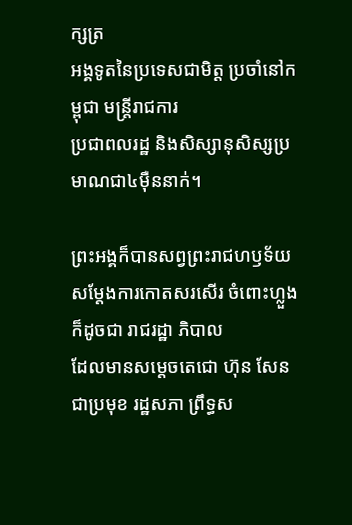ក្សត្រ
អង្គទូតនៃប្រទេសជាមិត្ត ប្រចាំនៅកម្ពុជា មន្ត្រីរាជការ
ប្រជាពលរដ្ឋ និងសិស្សានុសិស្សប្រមាណជា៤ម៉ឺននាក់។

ព្រះអង្គក៏បានសព្វព្រះរាជហឫទ័យ
សម្តែងការកោតសរសើរ ចំពោះហ្លួង ក៏ដូចជា រាជរដ្ឋា ភិបាល
ដែលមានសម្តេចតេជោ ហ៊ុន សែន ជាប្រមុខ រដ្ឋសភា ព្រឹទ្ធស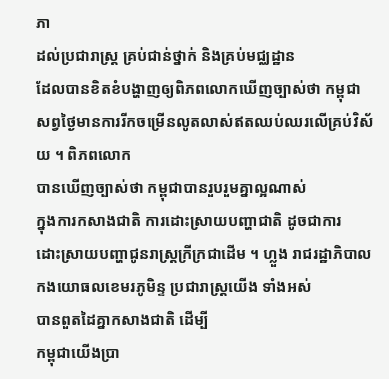ភា
ដល់ប្រជារាស្ត្រ គ្រប់ជាន់ថ្នាក់ និងគ្រប់មជ្ឈដ្ឋាន
ដែលបានខិតខំបង្ហាញឲ្យពិភពលោកឃើញច្បាស់ថា កម្ពុជា
សព្វថ្ងៃមានការរីកចម្រើនលូតលាស់ឥតឈប់ឈរលើគ្រប់វិស័យ ។ ពិភពលោក
បានឃើញច្បាស់ថា កម្ពុជាបានរួបរួមគ្នាល្អណាស់
ក្នុងការកសាងជាតិ ការដោះស្រាយបញ្ហាជាតិ ដូចជាការ
ដោះស្រាយបញ្ហាជូនរាស្ត្រក្រីក្រជាដើម ។ ហ្លួង រាជរដ្ឋាភិបាល
កងយោធលខេមរភូមិន្ទ ប្រជារាស្ត្រយើង ទាំងអស់
បានពួតដៃគ្នាកសាងជាតិ ដើម្បី
កម្ពុជាយើងប្រា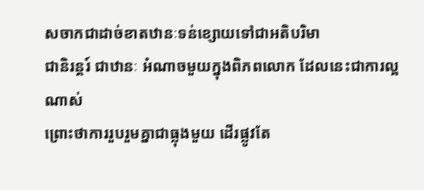សចាកជាដាច់ខាតឋានៈទន់ខ្សោយទៅជាអតិបរិមា
ជានិរន្តរ៍ ជាឋានៈ អំណាចមួយក្នុងពិភពលោក ដែលនេះជាការល្អណាស់
ព្រោះថាការរួបរួមគ្នាជាធ្លុងមួយ ដើរផ្លូវតែ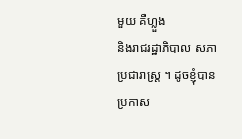មួយ គឺហ្លួង
និងរាជរដ្ឋាភិបាល សភា ប្រជារាស្ត្រ ។ ដូចខ្ញុំបានប្រកាស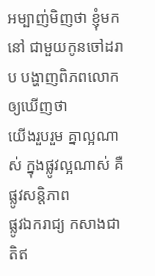អម្បាញ់មិញថា ខ្ញុំមកនៅ ជាមួយកូនចៅដរាប បង្ហាញពិភពលោកឲ្យឃើញថា
យើងរួបរួម គ្នាល្អណាស់ ក្នុងផ្លូវល្អណាស់ គឺផ្លូវសន្តិភាព
ផ្លូវឯករាជ្យ កសាងជាតិឥ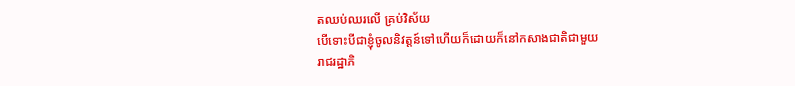តឈប់ឈរលើ គ្រប់វិស័យ
បើទោះបីជាខ្ញុំចូលនិវត្តន៍ទៅហើយក៏ដោយក៏នៅកសាងជាតិជាមួយ
រាជរដ្ឋាភិ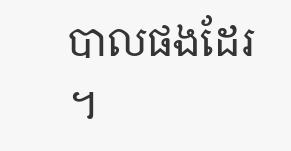បាលផងដែរ ។